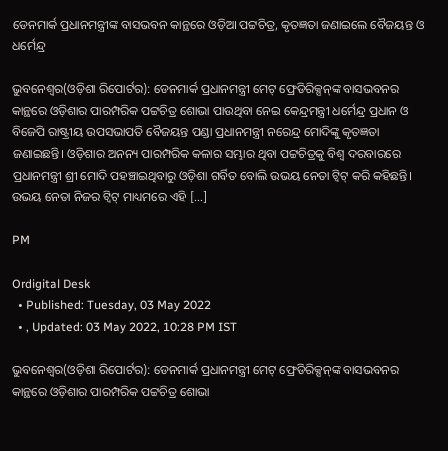ଡେନମାର୍କ ପ୍ରଧାନମନ୍ତ୍ରୀଙ୍କ ବାସଭବନ କାନ୍ଥରେ ଓଡ଼ିଆ ପଟ୍ଟଚିତ୍ର, କୃତଜ୍ଞତା ଜଣାଇଲେ ବୈଜୟନ୍ତ ଓ ଧର୍ମେନ୍ଦ୍ର

ଭୁବନେଶ୍ୱର(ଓଡ଼ିଶା ରିପୋର୍ଟର): ଡେନମାର୍କ ପ୍ରଧାନମନ୍ତ୍ରୀ ମେଟ୍ ଫ୍ରେଡିରିକ୍ସନ୍‌ଙ୍କ ବାସଭବନର କାନ୍ଥରେ ଓଡ଼ିଶାର ପାରମ୍ପରିକ ପଟ୍ଟଚିତ୍ର ଶୋଭା ପାଉଥିବା ନେଇ କେନ୍ଦ୍ରମନ୍ତ୍ରୀ ଧର୍ମେନ୍ଦ୍ର ପ୍ରଧାନ ଓ ବିଜେପି ରାଷ୍ଟ୍ରୀୟ ଉପସଭାପତି ବୈଜୟନ୍ତ ପଣ୍ଡା ପ୍ରଧାନମନ୍ତ୍ରୀ ନରେନ୍ଦ୍ର ମୋଦିଙ୍କୁ କୃତଜ୍ଞତା ଜଣାଇଛନ୍ତି। ଓଡ଼ିଶାର ଅନନ୍ୟ ପାରମ୍ପରିକ କଳାର ସମ୍ଭାର ଥିବା ପଟ୍ଟଚିତ୍ରକୁ ବିଶ୍ୱ ଦରବାରରେ ପ୍ରଧାନମନ୍ତ୍ରୀ ଶ୍ରୀ ମୋଦି ପହଞ୍ଚାଇଥିବାରୁ ଓଡ଼ିଶା ଗର୍ବିତ ବୋଲି ଉଭୟ ନେତା ଟ୍ୱିଟ୍ କରି କହିଛନ୍ତି। ଉଭୟ ନେତା ନିଜର ଟ୍ୱିଟ୍ ମାଧ୍ୟମରେ ଏହି […]

PM

Ordigital Desk
  • Published: Tuesday, 03 May 2022
  • , Updated: 03 May 2022, 10:28 PM IST

ଭୁବନେଶ୍ୱର(ଓଡ଼ିଶା ରିପୋର୍ଟର): ଡେନମାର୍କ ପ୍ରଧାନମନ୍ତ୍ରୀ ମେଟ୍ ଫ୍ରେଡିରିକ୍ସନ୍‌ଙ୍କ ବାସଭବନର କାନ୍ଥରେ ଓଡ଼ିଶାର ପାରମ୍ପରିକ ପଟ୍ଟଚିତ୍ର ଶୋଭା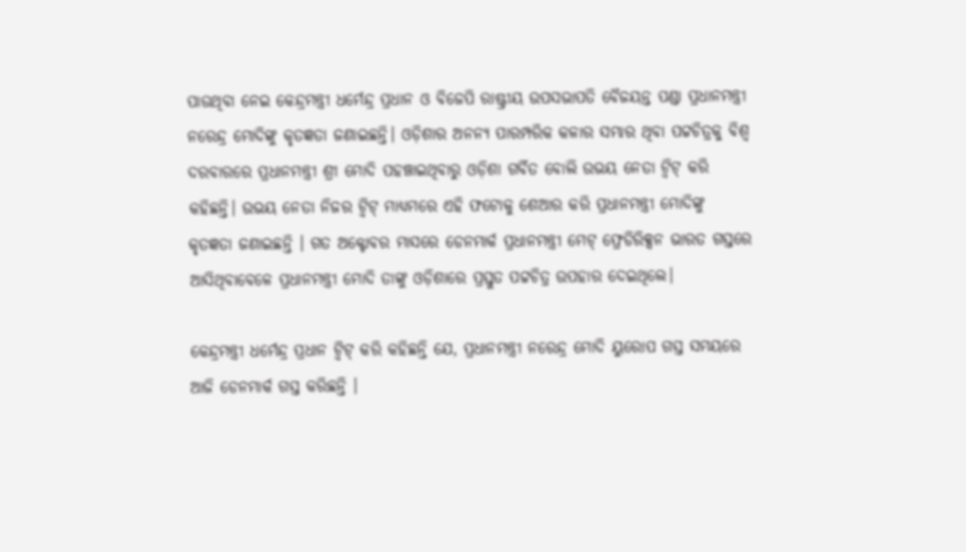ପାଉଥିବା ନେଇ କେନ୍ଦ୍ରମନ୍ତ୍ରୀ ଧର୍ମେନ୍ଦ୍ର ପ୍ରଧାନ ଓ ବିଜେପି ରାଷ୍ଟ୍ରୀୟ ଉପସଭାପତି ବୈଜୟନ୍ତ ପଣ୍ଡା ପ୍ରଧାନମନ୍ତ୍ରୀ ନରେନ୍ଦ୍ର ମୋଦିଙ୍କୁ କୃତଜ୍ଞତା ଜଣାଇଛନ୍ତି। ଓଡ଼ିଶାର ଅନନ୍ୟ ପାରମ୍ପରିକ କଳାର ସମ୍ଭାର ଥିବା ପଟ୍ଟଚିତ୍ରକୁ ବିଶ୍ୱ ଦରବାରରେ ପ୍ରଧାନମନ୍ତ୍ରୀ ଶ୍ରୀ ମୋଦି ପହଞ୍ଚାଇଥିବାରୁ ଓଡ଼ିଶା ଗର୍ବିତ ବୋଲି ଉଭୟ ନେତା ଟ୍ୱିଟ୍ କରି କହିଛନ୍ତି। ଉଭୟ ନେତା ନିଜର ଟ୍ୱିଟ୍ ମାଧ୍ୟମରେ ଏହି ଫଟୋକୁ ଶେଆର କରି ପ୍ରଧାନମନ୍ତ୍ରୀ ମୋଦିଙ୍କୁ କୃତଜ୍ଞତା ଜଣାଇଛନ୍ତି । ଗତ ଅକ୍ଟୋବର ମାସରେ ଡେନମାର୍କ ପ୍ରଧାନମନ୍ତ୍ରୀ ମେଟ୍ ଫ୍ରେଡିରିକ୍ସନ ଭାରତ ଗସ୍ତରେ ଆସିଥିବାବେଳେ ପ୍ରଧାନମନ୍ତ୍ରୀ ମୋଦି ତାଙ୍କୁ ଓଡ଼ିଶାରେ ପ୍ରସ୍ତୁତ ପଟ୍ଟଚିତ୍ର ଉପହାର ଦେଇଥିଲେ।

କେନ୍ଦ୍ରମନ୍ତ୍ରୀ ଧର୍ମେନ୍ଦ୍ର ପ୍ରଧାନ ଟ୍ୱିଟ୍ କରି କହିଛନ୍ତି ଯେ, ପ୍ରଧାନମନ୍ତ୍ରୀ ନରେନ୍ଦ୍ର ମୋଦି ୟୁରୋପ ଗସ୍ତ ସମୟରେ ଆଜି ଡେନମାର୍କ ଗସ୍ତ କରିଛନ୍ତି ।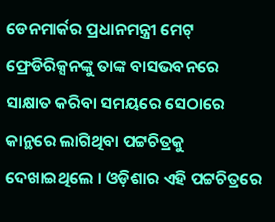ଡେନମାର୍କର ପ୍ରଧାନମନ୍ତ୍ରୀ ମେଟ୍ ଫ୍ରେଡିରିକ୍ସନଙ୍କୁ ତାଙ୍କ ବାସଭବନରେ ସାକ୍ଷାତ କରିବା ସମୟରେ ସେଠାରେ କାନ୍ଥରେ ଲାଗିଥିବା ପଟ୍ଟଚିତ୍ରକୁ ଦେଖାଇଥିଲେ । ଓଡ଼ିଶାର ଏହି ପଟ୍ଟଚିତ୍ରରେ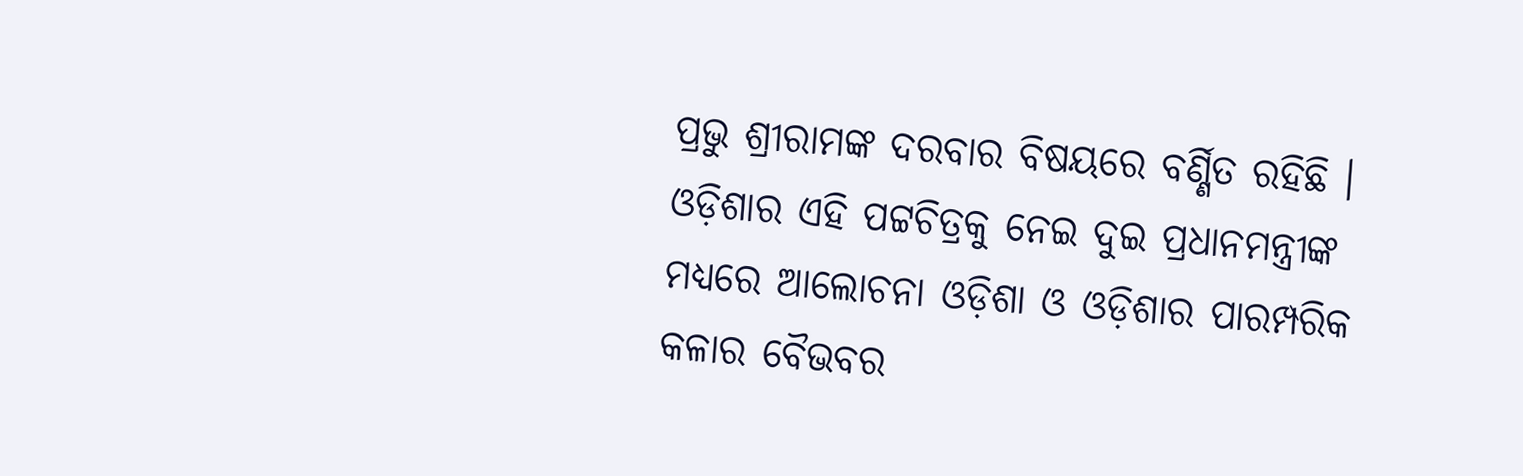ପ୍ରଭୁ ଶ୍ରୀରାମଙ୍କ ଦରବାର ବିଷୟରେ ବର୍ଣ୍ଣିତ ରହିଛି । ଓଡ଼ିଶାର ଏହି ପଟ୍ଟଚିତ୍ରକୁ ନେଇ ଦୁଇ ପ୍ରଧାନମନ୍ତ୍ରୀଙ୍କ ମଧ୍ୟରେ ଆଲୋଚନା ଓଡ଼ିଶା ଓ ଓଡ଼ିଶାର ପାରମ୍ପରିକ କଳାର ବୈଭବର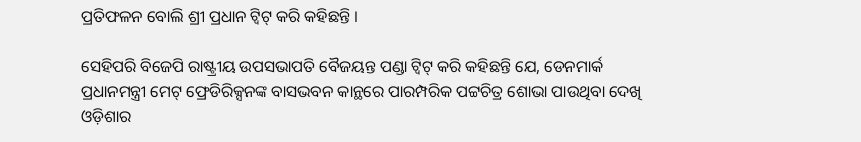ପ୍ରତିଫଳନ ବୋଲି ଶ୍ରୀ ପ୍ରଧାନ ଟ୍ୱିଟ୍ କରି କହିଛନ୍ତି ।

ସେହିପରି ବିଜେପି ରାଷ୍ଟ୍ରୀୟ ଉପସଭାପତି ବୈଜୟନ୍ତ ପଣ୍ଡା ଟ୍ୱିଟ୍ କରି କହିଛନ୍ତି ଯେ, ଡେନମାର୍କ ପ୍ରଧାନମନ୍ତ୍ରୀ ମେଟ୍ ଫ୍ରେଡିରିକ୍ସନଙ୍କ ବାସଭବନ କାନ୍ଥରେ ପାରମ୍ପରିକ ପଟ୍ଟଚିତ୍ର ଶୋଭା ପାଉଥିବା ଦେଖି ଓଡ଼ିଶାର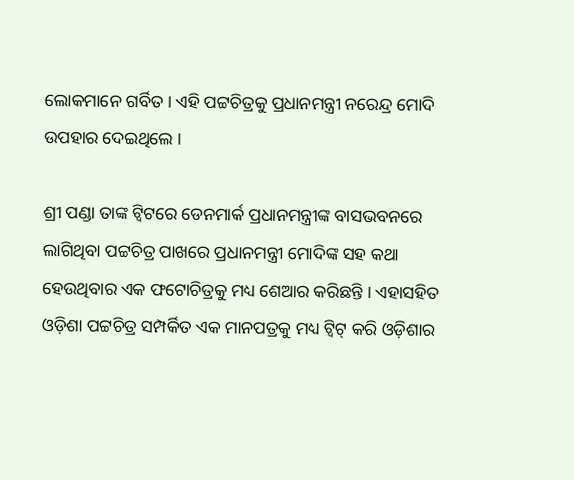ଲୋକମାନେ ଗର୍ବିତ । ଏହି ପଟ୍ଟଚିତ୍ରକୁ ପ୍ରଧାନମନ୍ତ୍ରୀ ନରେନ୍ଦ୍ର ମୋଦି ଉପହାର ଦେଇଥିଲେ ।

ଶ୍ରୀ ପଣ୍ଡା ତାଙ୍କ ଟ୍ୱିଟରେ ଡେନମାର୍କ ପ୍ରଧାନମନ୍ତ୍ରୀଙ୍କ ବାସଭବନରେ ଲାଗିଥିବା ପଟ୍ଟଚିତ୍ର ପାଖରେ ପ୍ରଧାନମନ୍ତ୍ରୀ ମୋଦିଙ୍କ ସହ କଥା ହେଉଥିବାର ଏକ ଫଟୋଚିତ୍ରକୁ ମଧ୍ୟ ଶେଆର କରିଛନ୍ତି । ଏହାସହିତ ଓଡ଼ିଶା ପଟ୍ଟଚିତ୍ର ସମ୍ପର୍କିତ ଏକ ମାନପତ୍ରକୁ ମଧ୍ୟ ଟ୍ୱିଟ୍ କରି ଓଡ଼ିଶାର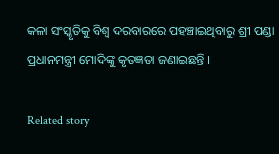କଳା ସଂସ୍କୃତିକୁ ବିଶ୍ୱ ଦରବାରରେ ପହଞ୍ଚାଇଥିବାରୁ ଶ୍ରୀ ପଣ୍ଡା ପ୍ରଧାନମନ୍ତ୍ରୀ ମୋଦିଙ୍କୁ କୃତଜ୍ଞତା ଜଣାଇଛନ୍ତି ।

Related story